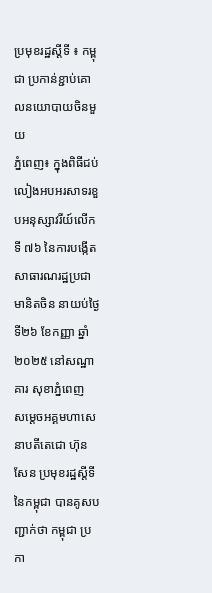ប្រមុខរដ្ឋស្តីទី ៖ កម្ពុជា ប្រកាន់ខ្ជាប់គោលនយោបាយចិនមួយ
ភ្នំពេញ៖ ក្នុងពិធីជប់លៀងអបអរសាទរខួបអនុស្សាវរីយ៍លើកទី ៧៦ នៃការបង្កើតសាធារណរដ្ឋប្រជាមានិតចិន នាយប់ថ្ងៃទី២៦ ខែកញ្ញា ឆ្នាំ ២០២៥ នៅសណ្ឋាគារ សុខាភ្នំពេញ
សម្តេចអគ្គមហាសេនាបតីតេជោ ហ៊ុន សែន ប្រមុខរដ្ឋស្តីទីនៃកម្ពុជា បានគូសបញ្ជាក់ថា កម្ពុជា ប្រកា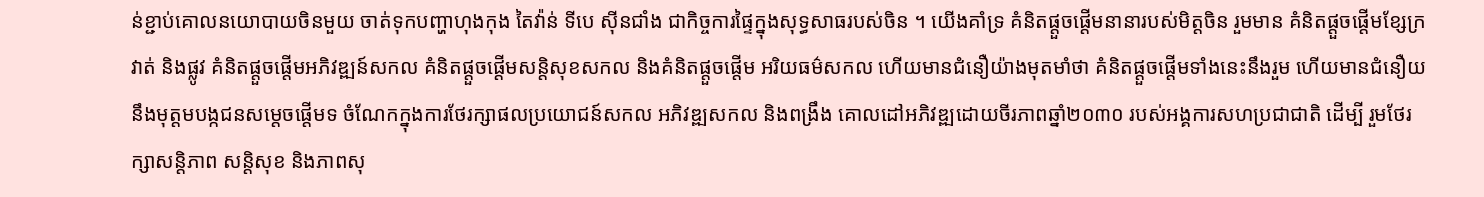ន់ខ្ជាប់គោលនយោបាយចិនមួយ ចាត់ទុកបញ្ហាហុងកុង តៃវ៉ាន់ ទីបេ ស៊ីនជាំង ជាកិច្ចការផ្ទៃក្នុងសុទ្ធសាធរបស់ចិន ។ យើងគាំទ្រ គំនិតផ្តួចផ្តើមនានារបស់មិត្តចិន រួមមាន គំនិតផ្តួចផ្តើមខ្សែក្រវាត់ និងផ្លូវ គំនិតផ្តួចផ្តើមអភិវឌ្ឍន៍សកល គំនិតផ្តួចផ្តើមសន្តិសុខសកល និងគំនិតផ្តួចផ្តើម អរិយធម៌សកល ហើយមានជំនឿយ៉ាងមុតមាំថា គំនិតផ្តួចផ្តើមទាំងនេះនឹងរួម ហើយមានជំនឿយនឹងមុត្តមបង្កជនសម្តេចផ្តើមទ ចំណែកក្នុងការថែរក្សាផលប្រយោជន៍សកល អភិវឌ្ឍសកល និងពង្រឹង គោលដៅអភិវឌ្ឍដោយចីរភាពឆ្នាំ២០៣០ របស់អង្គការសហប្រជាជាតិ ដើម្បី រួមថែរក្សាសន្តិភាព សន្តិសុខ និងភាពសុ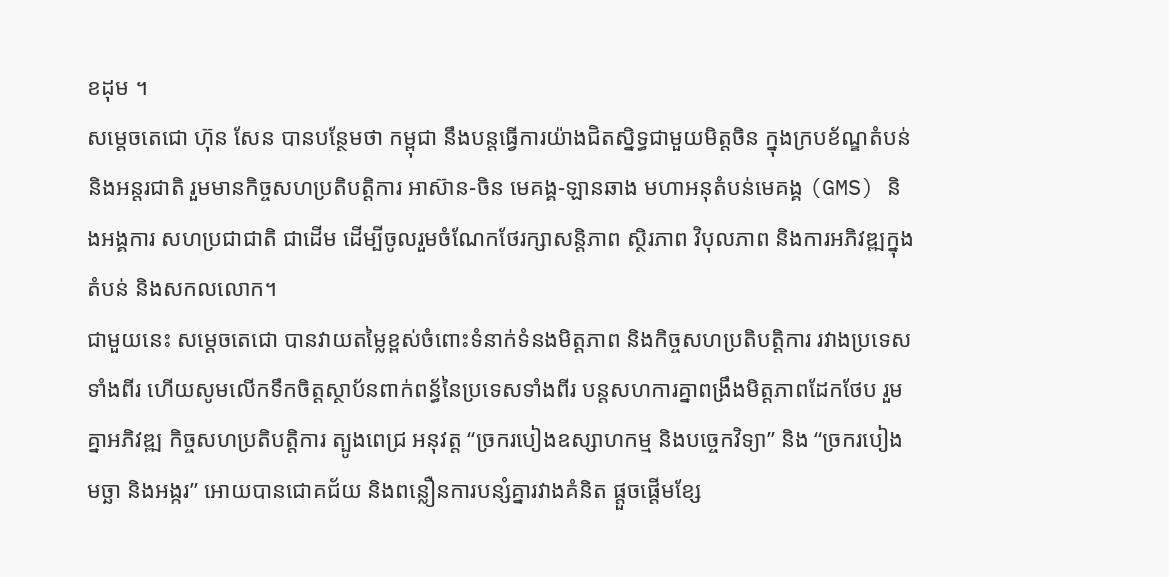ខដុម ។
សម្ដេចតេជោ ហ៊ុន សែន បានបន្ថែមថា កម្ពុជា នឹងបន្តធ្វើការយ៉ាងជិតស្និទ្ធជាមួយមិត្តចិន ក្នុងក្របខ័ណ្ឌតំបន់និងអន្តរជាតិ រួមមានកិច្ចសហប្រតិបត្តិការ អាស៊ាន-ចិន មេគង្គ-ឡានឆាង មហាអនុតំបន់មេគង្គ (GMS) និងអង្គការ សហប្រជាជាតិ ជាដើម ដើម្បីចូលរួមចំណែកថែរក្សាសន្តិភាព ស្ថិរភាព វិបុលភាព និងការអភិវឌ្ឍក្នុងតំបន់ និងសកលលោក។
ជាមួយនេះ សម្ដេចតេជោ បានវាយតម្លៃខ្ពស់ចំពោះទំនាក់ទំនងមិត្តភាព និងកិច្ចសហប្រតិបត្តិការ រវាងប្រទេសទាំងពីរ ហើយសូមលើកទឹកចិត្តស្ថាប័នពាក់ពន្ធ័នៃប្រទេសទាំងពីរ បន្តសហការគ្នាពង្រឹងមិត្តភាពដែកថែប រួមគ្នាអភិវឌ្ឍ កិច្ចសហប្រតិបត្តិការ ត្បូងពេជ្រ អនុវត្ត “ច្រករបៀងឧស្សាហកម្ម និងបច្ចេកវិទ្យា” និង “ច្រករបៀង មច្ឆា និងអង្ករ” អោយបានជោគជ័យ និងពន្លឿនការបន្សំគ្នារវាងគំនិត ផ្តួចផ្តើមខ្សែ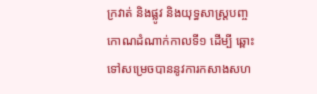ក្រវាត់ និងផ្លូវ និងយុទ្ធសាស្ត្របញ្ចកោណដំណាក់កាលទី១ ដើម្បី ឆ្ពោះទៅសម្រេចបាននូវការកសាងសហ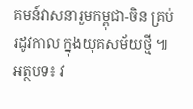គមន៍វាសនារួមកម្ពុជា-ចិន គ្រប់រដូវកាល ក្នុងយុគសម័យថ្មី ៕
អត្ថបទ៖ វ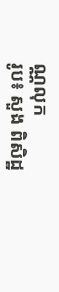ណ្ណលុក
រូប៖ សួង ពិសិដ្ឋ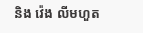និង វ៉េង លីមហួត